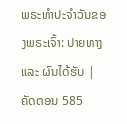ພຣະທຳປະຈຳວັນຂອງພຣະເຈົ້າ: ປາຍທາງ ແລະ ຜົນໄດ້ຮັບ | ຄັດຕອນ 585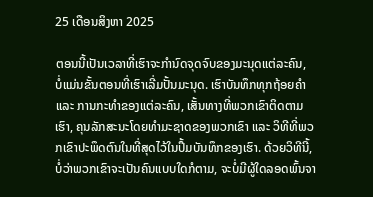25 ເດືອນສິງຫາ 2025

ຕອນນີ້ເປັນເວລາທີ່ເຮົາຈະກໍານົດຈຸດຈົບຂອງມະນຸດແຕ່ລະຄົນ, ບໍ່ແມ່ນຂັ້ນຕອນທີ່ເຮົາເລີ່ມປັ້ນມະນຸດ. ເຮົາບັນທຶກທຸກຖ້ອຍຄໍາ ແລະ ການກະທໍາຂອງແຕ່ລະຄົນ, ເສັ້ນທາງທີ່ພວກເຂົາຕິດຕາມເຮົາ, ຄຸນລັກສະນະໂດຍທຳມະຊາດຂອງພວກເຂົາ ແລະ ວິທີທີ່ພວກເຂົາປະພຶດຕົນໃນທີ່ສຸດໄວ້ໃນປຶ້ມບັນທຶກຂອງເຮົາ. ດ້ວຍວິທີນີ້, ບໍ່ວ່າພວກເຂົາຈະເປັນຄົນແບບໃດກໍຕາມ, ຈະບໍ່ມີຜູ້ໃດລອດພົ້ນຈາ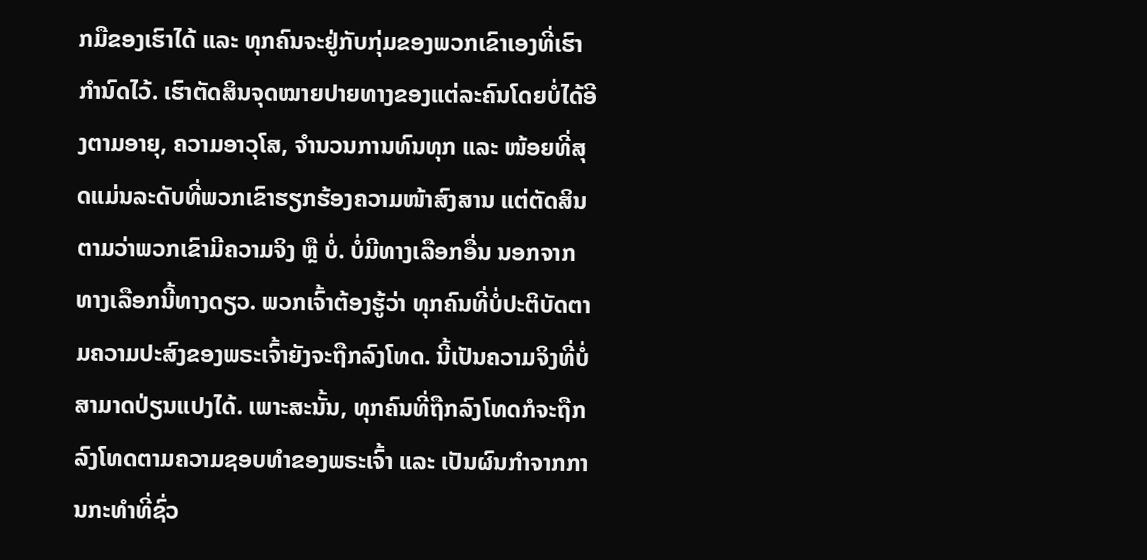ກມືຂອງເຮົາໄດ້ ແລະ ທຸກຄົນຈະຢູ່ກັບກຸ່ມຂອງພວກເຂົາເອງທີ່ເຮົາກໍານົດໄວ້. ເຮົາຕັດສິນຈຸດໝາຍປາຍທາງຂອງແຕ່ລະຄົນໂດຍບໍ່ໄດ້ອີງຕາມອາຍຸ, ຄວາມອາວຸໂສ, ຈໍານວນການທົນທຸກ ແລະ ໜ້ອຍທີ່ສຸດແມ່ນລະດັບທີ່ພວກເຂົາຮຽກຮ້ອງຄວາມໜ້າສົງສານ ແຕ່ຕັດສິນຕາມວ່າພວກເຂົາມີຄວາມຈິງ ຫຼື ບໍ່. ບໍ່ມີທາງເລືອກອື່ນ ນອກຈາກທາງເລືອກນີ້ທາງດຽວ. ພວກເຈົ້າຕ້ອງຮູ້ວ່າ ທຸກຄົນທີ່ບໍ່ປະຕິບັດຕາມຄວາມປະສົງຂອງພຣະເຈົ້າຍັງຈະຖືກລົງໂທດ. ນີ້ເປັນຄວາມຈິງທີ່ບໍ່ສາມາດປ່ຽນແປງໄດ້. ເພາະສະນັ້ນ, ທຸກຄົນທີ່ຖືກລົງໂທດກໍຈະຖືກລົງໂທດຕາມຄວາມຊອບທໍາຂອງພຣະເຈົ້າ ແລະ ເປັນຜົນກໍາຈາກການກະທໍາທີ່ຊົ່ວ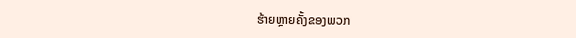ຮ້າຍຫຼາຍຄັ້ງຂອງພວກ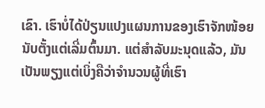ເຂົາ. ເຮົາບໍ່ໄດ້ປ່ຽນແປງແຜນການຂອງເຮົາຈັກໜ້ອຍນັບຕັ້ງແຕ່ເລີ່ມຕົ້ນມາ. ແຕ່ສໍາລັບມະນຸດແລ້ວ, ມັນເປັນພຽງແຕ່ເບິ່ງຄືວ່າຈໍານວນຜູ້ທີ່ເຮົາ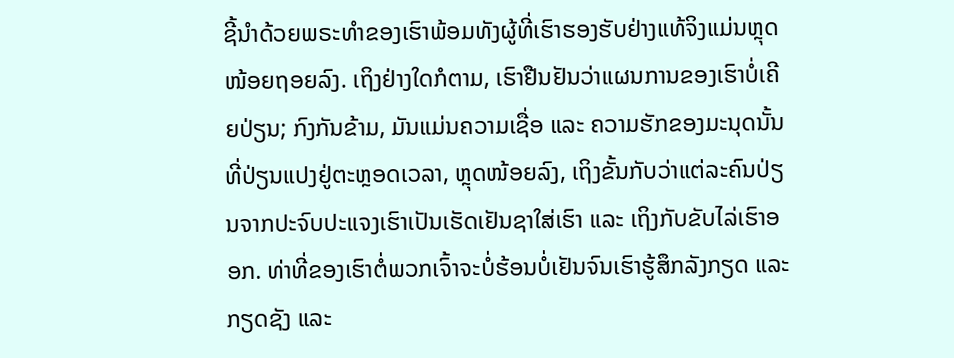ຊີ້ນໍາດ້ວຍພຣະທໍາຂອງເຮົາພ້ອມທັງຜູ້ທີ່ເຮົາຮອງຮັບຢ່າງແທ້ຈິງແມ່ນຫຼຸດໜ້ອຍຖອຍລົງ. ເຖິງຢ່າງໃດກໍຕາມ, ເຮົາຢືນຢັນວ່າແຜນການຂອງເຮົາບໍ່ເຄີຍປ່ຽນ; ກົງກັນຂ້າມ, ມັນແມ່ນຄວາມເຊື່ອ ແລະ ຄວາມຮັກຂອງມະນຸດນັ້ນທີ່ປ່ຽນແປງຢູ່ຕະຫຼອດເວລາ, ຫຼຸດໜ້ອຍລົງ, ເຖິງຂັ້ນກັບວ່າແຕ່ລະຄົນປ່ຽນຈາກປະຈົບປະແຈງເຮົາເປັນເຮັດເຢັນຊາໃສ່ເຮົາ ແລະ ເຖິງກັບຂັບໄລ່ເຮົາອອກ. ທ່າທີ່ຂອງເຮົາຕໍ່ພວກເຈົ້າຈະບໍ່ຮ້ອນບໍ່ເຢັນຈົນເຮົາຮູ້ສຶກລັງກຽດ ແລະ ກຽດຊັງ ແລະ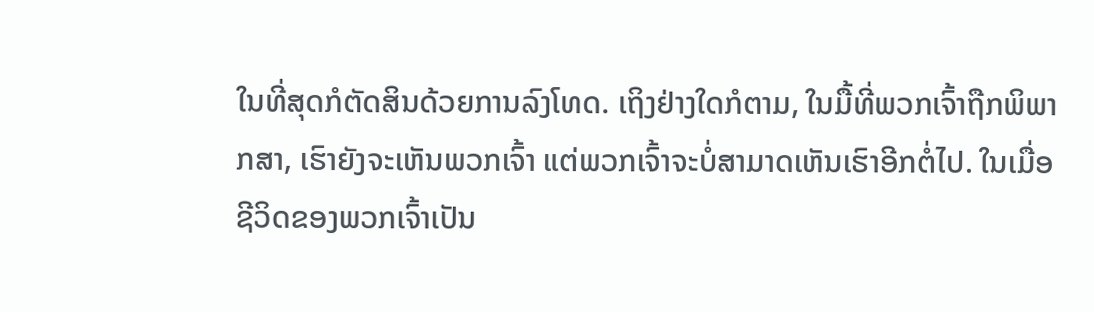ໃນທີ່ສຸດກໍຕັດສິນດ້ວຍການລົງໂທດ. ເຖິງຢ່າງໃດກໍຕາມ, ໃນມື້ທີ່ພວກເຈົ້າຖືກພິພາກສາ, ເຮົາຍັງຈະເຫັນພວກເຈົ້າ ແຕ່ພວກເຈົ້າຈະບໍ່ສາມາດເຫັນເຮົາອີກຕໍ່ໄປ. ໃນເມື່ອຊີວິດຂອງພວກເຈົ້າເປັນ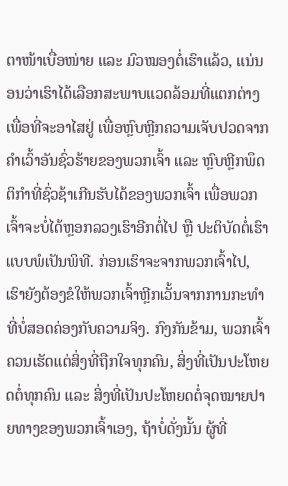ຕາໜ້າເບື່ອໜ່າຍ ແລະ ມົວໝອງຕໍ່ເຮົາແລ້ວ, ແນ່ນອນວ່າເຮົາໄດ້ເລືອກສະພາບແວດລ້ອມທີ່ແຕກຕ່າງເພື່ອທີ່ຈະອາໄສຢູ່ ເພື່ອຫຼົບຫຼີກຄວາມເຈັບປວດຈາກຄໍາເວົ້າອັນຊົ່ວຮ້າຍຂອງພວກເຈົ້າ ແລະ ຫຼົບຫຼີກພຶດຕິກໍາທີ່ຊົ່ວຊ້າເກີນຮັບໄດ້ຂອງພວກເຈົ້າ ເພື່ອພວກເຈົ້າຈະບໍ່ໄດ້ຫຼອກລວງເຮົາອີກຕໍ່ໄປ ຫຼື ປະຕິບັດຕໍ່ເຮົາແບບພໍເປັນພິທີ. ກ່ອນເຮົາຈະຈາກພວກເຈົ້າໄປ, ເຮົາຍັງຕ້ອງຂໍໃຫ້ພວກເຈົ້າຫຼີກເວັ້ນຈາກການກະທໍາທີ່ບໍ່ສອດຄ່ອງກັບຄວາມຈິງ. ກົງກັນຂ້າມ, ພວກເຈົ້າຄວນເຮັດແຕ່ສິ່ງທີ່ຖືກໃຈທຸກຄົນ, ສິ່ງທີ່ເປັນປະໂຫຍດຕໍ່ທຸກຄົນ ແລະ ສິ່ງທີ່ເປັນປະໂຫຍດຕໍ່ຈຸດໝາຍປາຍທາງຂອງພວກເຈົ້າເອງ, ຖ້າບໍ່ດັ່ງນັ້ນ ຜູ້ທີ່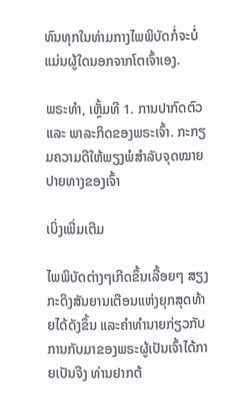ທົນທຸກໃນທ່າມກາງໄພພິບັດກໍ່ຈະບໍ່ແມ່ນຜູ້ໃດນອກຈາກໂຕເຈົ້າເອງ.

ພຣະທຳ, ເຫຼັ້ມທີ 1. ການປາກົດຕົວ ແລະ ພາລະກິດຂອງພຣະເຈົ້າ. ກະກຽມຄວາມດີໃຫ້ພຽງພໍສຳລັບຈຸດໝາຍປາຍທາງຂອງເຈົ້າ

ເບິ່ງເພີ່ມເຕີມ

ໄພພິບັດຕ່າງໆເກີດຂຶ້ນເລື້ອຍໆ ສຽງກະດິງສັນຍານເຕືອນແຫ່ງຍຸກສຸດທ້າຍໄດ້ດັງຂຶ້ນ ແລະຄໍາທໍານາຍກ່ຽວກັບການກັບມາຂອງພຣະຜູ້ເປັນເຈົ້າໄດ້ກາຍເປັນຈີງ ທ່ານຢາກຕ້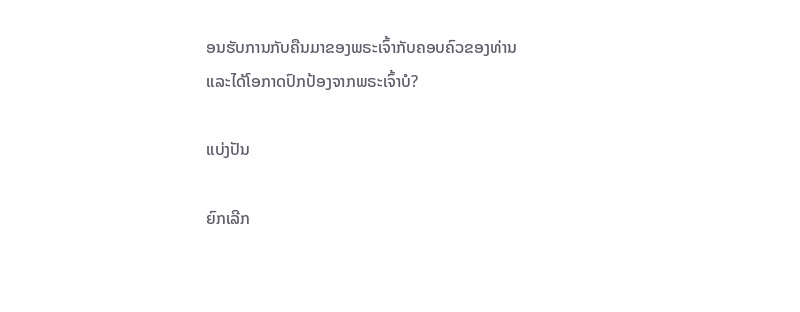ອນຮັບການກັບຄືນມາຂອງພຣະເຈົ້າກັບຄອບຄົວຂອງທ່ານ ແລະໄດ້ໂອກາດປົກປ້ອງຈາກພຣະເຈົ້າບໍ?

ແບ່ງປັນ

ຍົກເລີກ